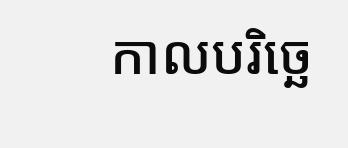កាលបរិច្ឆេ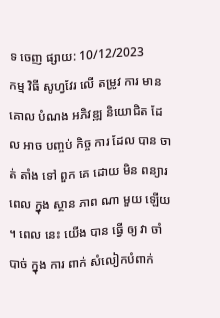ទ ចេញ ផ្សាយ: 10/12/2023
កម្ម វិធី សូហ្វវែរ លើ តម្រូវ ការ មាន គោល បំណង អភិវឌ្ឍ និយោជិត ដែល អាច បញ្ចប់ កិច្ច ការ ដែល បាន ចាត់ តាំង ទៅ ពួក គេ ដោយ មិន ពន្យារ ពេល ក្នុង ស្ថាន ភាព ណា មួយ ឡើយ ។ ពេល នេះ យើង បាន ធ្វើ ឲ្យ វា ចាំបាច់ ក្នុង ការ ពាក់ សំលៀកបំពាក់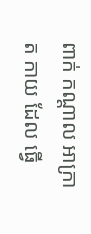ពាក់ កណ្តាល អាក្រាត កាយ ដែល ធ្វើ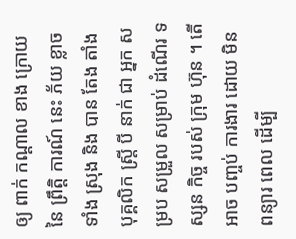ឲ្យ ពាក់ កណ្តាល ខាង ក្រោយ នៃ ព្រឹត្តិ ការណ៍ នេះ ភ័យ ខ្លាច ទាំង ស្រុង និង បាន តែង តាំង បុគ្គលិក ស្ត្រី បី នាក់ ជា អ្នក សម្រប សម្រួល សម្រាប់ ដំណើរ ទស្សន កិច្ច របស់ ក្រុម ហ៊ុន ។ តើ អាច បញ្ចប់ ការងារ ដោយ មិន ពន្យារ ពេល ដើម្បី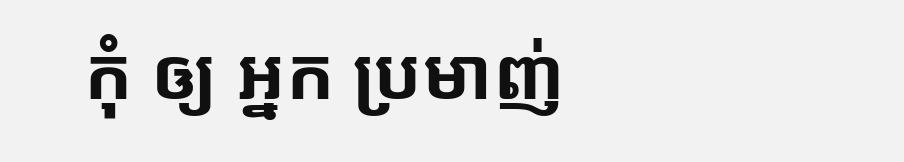កុំ ឲ្យ អ្នក ប្រមាញ់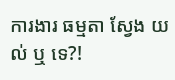ការងារ ធម្មតា ស្វែង យល់ ឬ ទេ?!